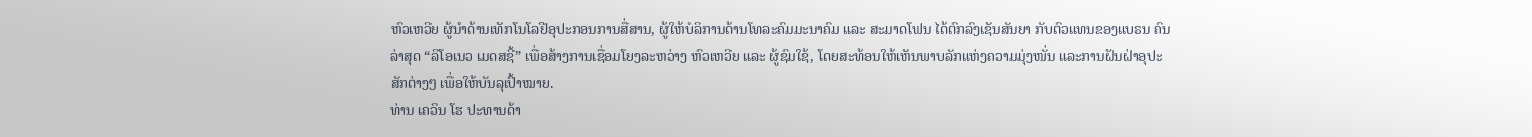ຫົວເຫວີຍ ຜູ້ນຳດ້ານເທັກໂນໂລຢີອຸປະກອນການສື່ສານ, ຜູ້ໃຫ້ບໍລິການດ້ານໂທລະຄົມມະນາຄົມ ແລະ ສະມາດໂຟນ ໄດ້ຕົກລົງເຊັນສັນຍາ ກັບຕົວແທນຂອງແບຣນ ຄົນລ່າສຸດ “ລິໂອເນວ ເມດສຊີ້” ເພື່ອສ້າງການເຊື່ອມໂຍງລະຫວ່າງ ຫົວເຫວີຍ ແລະ ຜູ້ຊົມໃຊ້, ໂດຍສະທ້ອນໃຫ້ເຫັນພາບລັກແຫ່ງຄວາມມຸ່ງໜັ່ນ ແລະການຝັນຝ່າອຸປະສັກຕ່າງໆ ເພື່ອໃຫ້ບັນລຸເປົ້າໝາຍ.
ທ່ານ ເຄວິນ ໂຮ ປະທານດ້າ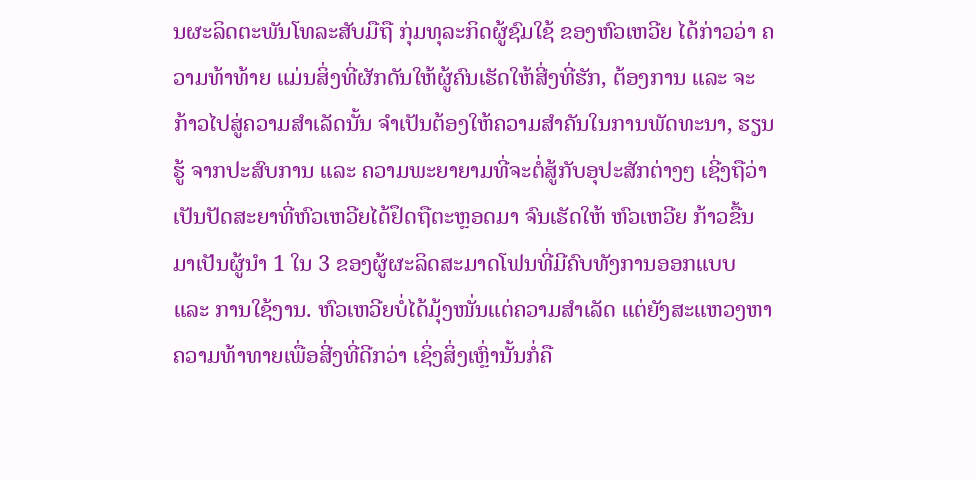ນຜະລິດຕະພັນໂທລະສັບມືຖື ກຸ່ມທຸລະກິດຜູ້ຊົມໃຊ້ ຂອງຫົວເຫວີຍ ໄດ້ກ່າວວ່າ ຄວາມທ້າທ້າຍ ແມ່ນສິ່ງທີ່ຜັກດັນໃຫ້ຜູ້ຄົນເຮັດໃຫ້ສີ່ງທີ່ຮັກ, ຕ້ອງການ ແລະ ຈະກ້າວໄປສູ່ຄວາມສຳເລັດນັ້ນ ຈຳເປັນຕ້ອງໃຫ້ຄວາມສຳຄັນໃນການພັດທະນາ, ຮຽນຮູ້ ຈາກປະສົບການ ແລະ ຄວາມພະຍາຍາມທີ່ຈະຕໍ່ສູ້ກັບອຸປະສັກຕ່າງໆ ເຊີ່ງຖືວ່າເປັນປັດສະຍາທີ່ຫົວເຫວີຍໄດ້ຢຶດຖືຕະຫຼອດມາ ຈົນເຮັດໃຫ້ ຫົວເຫວີຍ ກ້າວຂື້ນມາເປັນຜູ້ນຳ 1 ໃນ 3 ຂອງຜູ້ຜະລິດສະມາດໂຟນທີ່ມີຄົບທັງການອອກແບບ ແລະ ການໃຊ້ງານ. ຫົວເຫວີຍບໍ່ໄດ້ມຸ້ງໜັ່ນແຕ່ຄວາມສຳເລັດ ແຕ່ຍັງສະແຫວງຫາຄວາມທ້າທາຍເພື່ອສີ່ງທີ່ດີກວ່າ ເຊິ່ງສິ່ງເຫຼົ່ານັ້ນກໍ່ຄື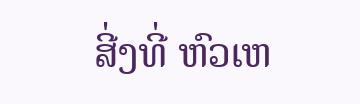ສີ່ງທີ່ ຫົວເຫ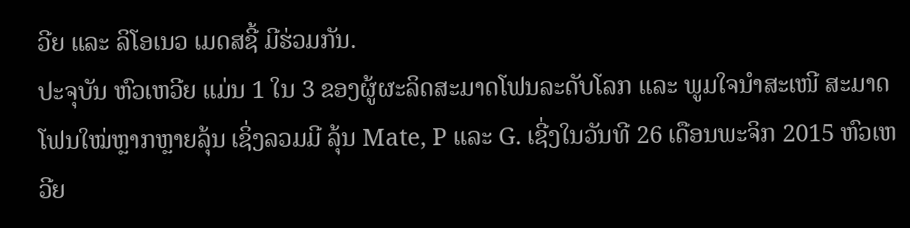ວີຍ ແລະ ລິໂອເນວ ເມດສຊີ້ ມີຮ່ວມກັນ.
ປະຈຸບັນ ຫົວເຫວີຍ ແມ່ນ 1 ໃນ 3 ຂອງຜູ້ຜະລິດສະມາດໂຟນລະດັບໂລກ ແລະ ພູມໃຈນຳສະເໜີ ສະມາດໂຟນໃໝ່ຫຼາກຫຼາຍລຸ້ນ ເຊິ່ງລວມມີ ລຸ້ນ Mate, P ແລະ G. ເຊີ່ງໃນວັນທີ 26 ເດືອນພະຈິກ 2015 ຫົວເຫວີຍ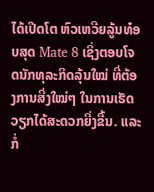ໄດ້ເປີດໂຕ ຫົວເຫວີຍລູ້ນທ໋ອບສຸດ Mate 8 ເຊິ່ງຕອບໂຈດນັກທຸລະກິດລຸ້ນໃໝ່ ທີ່ຕ້ອງການສີ່ງໃໝ່ໆ ໃນການເຮັດວຽກໄດ້ສະດວກຍີ່ງຂື້ນ. ແລະກໍ່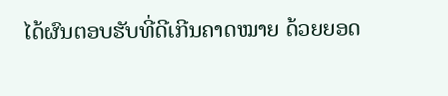ໄດ້ຜົນຕອບຮັບທີ່ດີເກີນຄາດໝາຍ ດ້ວຍຍອດ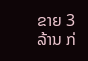ຂາຍ 3 ລ້ານ ກ່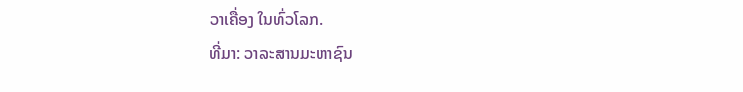ວາເຄື່ອງ ໃນທົ່ວໂລກ.
ທີ່ມາ: ວາລະສານມະຫາຊົນ